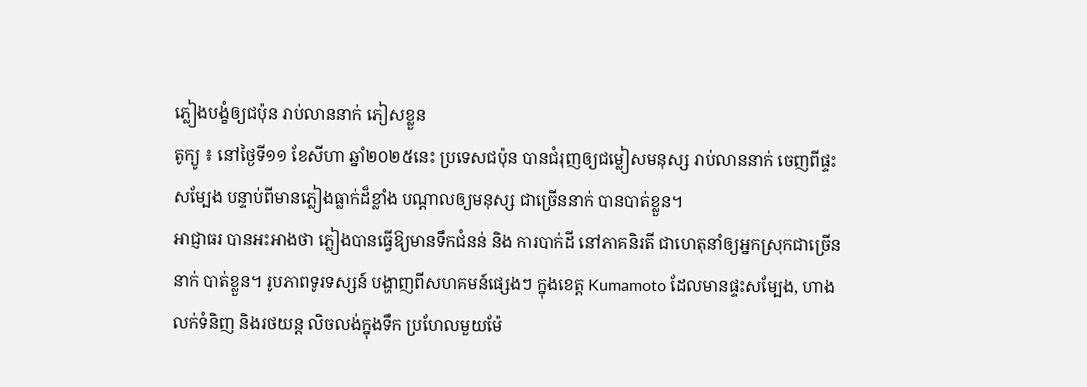ភ្លៀងបង្ខំឲ្យជប៉ុន រាប់លាននាក់ ភៀសខ្លួន
តូក្យូ ៖ នៅថ្ងៃទី១១ ខែសីហា ឆ្នាំ២០២៥នេះ ប្រទេសជប៉ុន បានជំរុញឲ្យជម្លៀសមនុស្ស រាប់លាននាក់ ចេញពីផ្ទះសម្បែង បន្ទាប់ពីមានភ្លៀងធ្លាក់ដ៏ខ្លាំង បណ្តាលឲ្យមនុស្ស ជាច្រើននាក់ បានបាត់ខ្លួន។
អាជ្ញាធរ បានអះអាងថា ភ្លៀងបានធ្វើឱ្យមានទឹកជំនន់ និង ការបាក់ដី នៅភាគនិរតី ជាហេតុនាំឲ្យអ្នកស្រុកជាច្រើននាក់ បាត់ខ្លួន។ រូបភាពទូរទស្សន៍ បង្ហាញពីសហគមន៍ផ្សេងៗ ក្នុងខេត្ត Kumamoto ដែលមានផ្ទះសម្បែង, ហាងលក់ទំនិញ និងរថយន្ត លិចលង់ក្នុងទឹក ប្រហែលមួយម៉ែ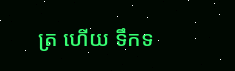ត្រ ហើយ ទឹកទ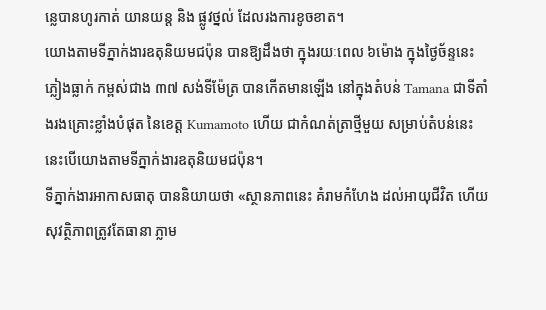ន្លេបានហូរកាត់ យានយន្ត និង ផ្លូវថ្នល់ ដែលរងការខូចខាត។
យោងតាមទីភ្នាក់ងារឧតុនិយមជប៉ុន បានឱ្យដឹងថា ក្នុងរយៈពេល ៦ម៉ោង ក្នុងថ្ងៃច័ន្ទនេះ ភ្លៀងធ្លាក់ កម្ពស់ជាង ៣៧ សង់ទីម៉ែត្រ បានកើតមានឡើង នៅក្នុងតំបន់ Tamana ជាទីតាំងរងគ្រោះខ្លាំងបំផុត នៃខេត្ត Kumamoto ហើយ ជាកំណត់ត្រាថ្មីមួយ សម្រាប់តំបន់នេះ នេះបើយោងតាមទីភ្នាក់ងារឧតុនិយមជប៉ុន។
ទីភ្នាក់ងារអាកាសធាតុ បាននិយាយថា «ស្ថានភាពនេះ គំរាមកំហែង ដល់អាយុជីវិត ហើយ សុវត្ថិភាពត្រូវតែធានា ភ្លាម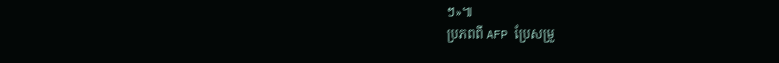ៗ»៕
ប្រភពពី AFP ប្រែសម្រួ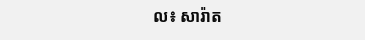ល៖ សារ៉ាត